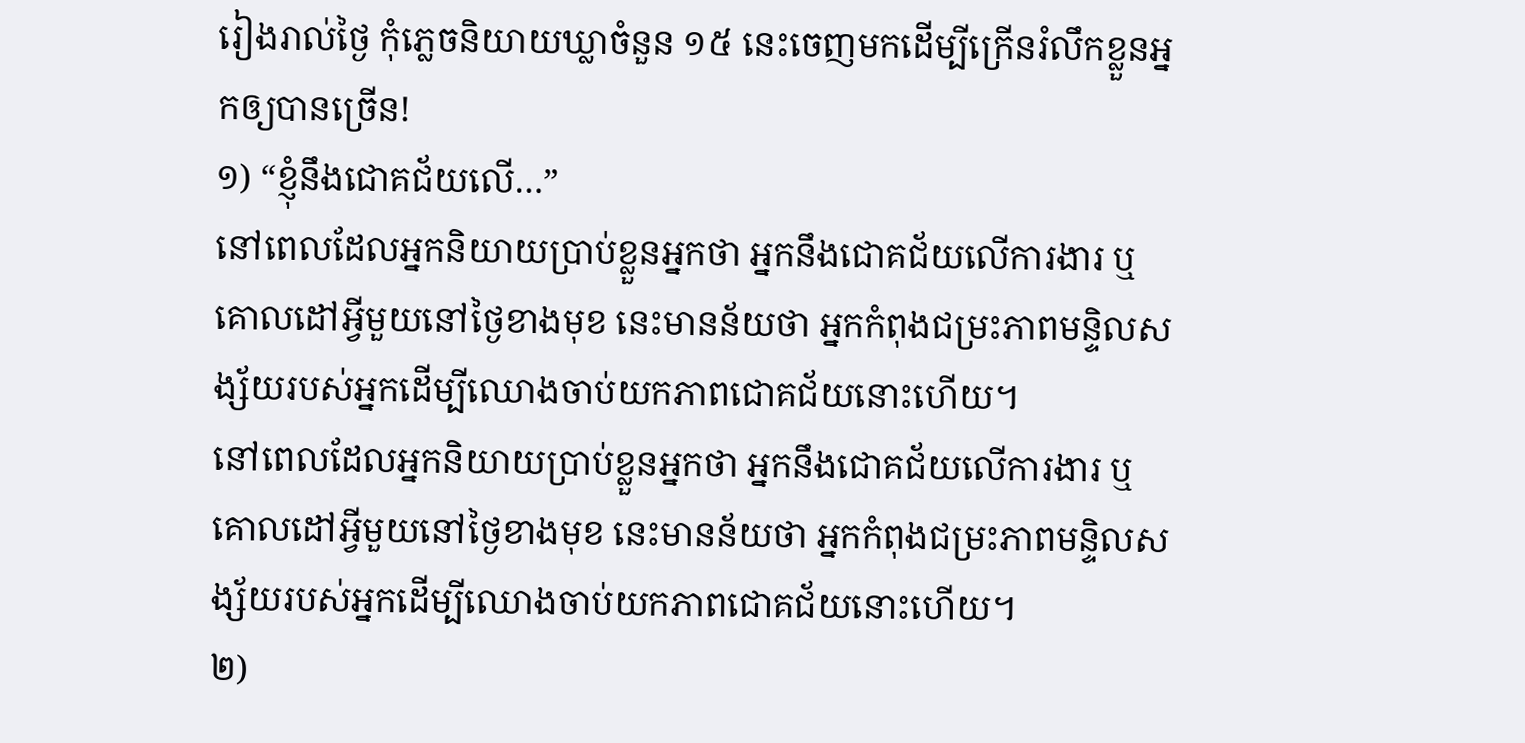រៀងរាល់ថ្ងៃ កុំភ្លេចនិយាយឃ្លាចំនួន ១៥ នេះចេញមកដើម្បីក្រើនរំលឹកខ្លួនអ្នកឲ្យបានច្រើន!
១) “ខ្ញុំនឹងជោគជ័យលើ…”
នៅពេលដែលអ្នកនិយាយប្រាប់ខ្លួនអ្នកថា អ្នកនឹងជោគជ័យលើការងារ ឬ គោលដៅអ្វីមួយនៅថ្ងៃខាងមុខ នេះមានន័យថា អ្នកកំពុងជម្រះភាពមន្ទិលសង្ស័យរបស់អ្នកដើម្បីឈោងចាប់យកភាពជោគជ័យនោះហើយ។
នៅពេលដែលអ្នកនិយាយប្រាប់ខ្លួនអ្នកថា អ្នកនឹងជោគជ័យលើការងារ ឬ គោលដៅអ្វីមួយនៅថ្ងៃខាងមុខ នេះមានន័យថា អ្នកកំពុងជម្រះភាពមន្ទិលសង្ស័យរបស់អ្នកដើម្បីឈោងចាប់យកភាពជោគជ័យនោះហើយ។
២)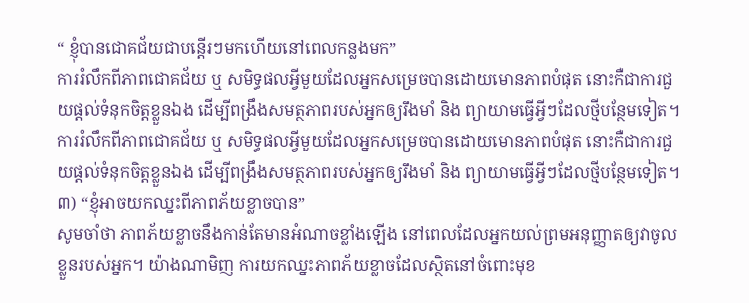“ ខ្ញុំបានជោគជ័យជាបន្តើរៗមកហើយនៅពេលកន្លងមក”
ការរំលឹកពីភាពជោគជ័យ ឬ សមិទ្ធផលអ្វីមួយដែលអ្នកសម្រេចបានដោយមោនភាពបំផុត នោះកឺជាការជួយផ្តល់ទំនុកចិត្តខ្លួនឯង ដើម្បីពង្រឹងសមត្ថភាពរបស់អ្នកឲ្យរឹងមាំ និង ព្យាយាមធ្វើអ្វីៗដែលថ្មីបន្ថែមទៀត។
ការរំលឹកពីភាពជោគជ័យ ឬ សមិទ្ធផលអ្វីមួយដែលអ្នកសម្រេចបានដោយមោនភាពបំផុត នោះកឺជាការជួយផ្តល់ទំនុកចិត្តខ្លួនឯង ដើម្បីពង្រឹងសមត្ថភាពរបស់អ្នកឲ្យរឹងមាំ និង ព្យាយាមធ្វើអ្វីៗដែលថ្មីបន្ថែមទៀត។
៣) “ខ្ញុំអាចយកឈ្នះពីភាពភ័យខ្លាចបាន”
សូមចាំថា ភាពភ័យខ្លាចនឹងកាន់តែមានអំណាចខ្លាំងឡើង នៅពេលដែលអ្នកយល់ព្រមអនុញ្ញាតឲ្យវាចូលខ្លួនរបស់អ្នក។ យ៉ាងណាមិញ ការយកឈ្នះភាពភ័យខ្លាចដែលស្ថិតនៅចំពោះមុខ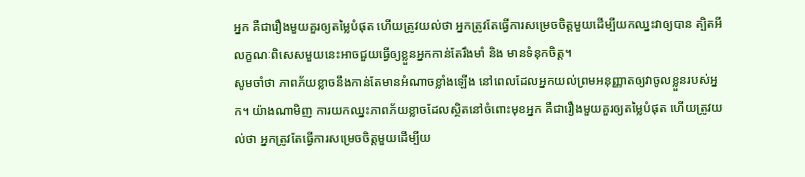អ្នក គឺជារឿងមួយគួរឲ្យតម្លៃបំផុត ហើយត្រូវយល់ថា អ្នកត្រូវតែធ្វើការសម្រេចចិត្តមួយដើម្បីយកឈ្នះវាឲ្យបាន ត្បិតអីលក្ខណៈពិសេសមួយនេះអាចជួយធ្វើឲ្យខ្លួនអ្នកកាន់តែរឹងមាំ និង មានទំនុកចិត្ត។
សូមចាំថា ភាពភ័យខ្លាចនឹងកាន់តែមានអំណាចខ្លាំងឡើង នៅពេលដែលអ្នកយល់ព្រមអនុញ្ញាតឲ្យវាចូលខ្លួនរបស់អ្នក។ យ៉ាងណាមិញ ការយកឈ្នះភាពភ័យខ្លាចដែលស្ថិតនៅចំពោះមុខអ្នក គឺជារឿងមួយគួរឲ្យតម្លៃបំផុត ហើយត្រូវយល់ថា អ្នកត្រូវតែធ្វើការសម្រេចចិត្តមួយដើម្បីយ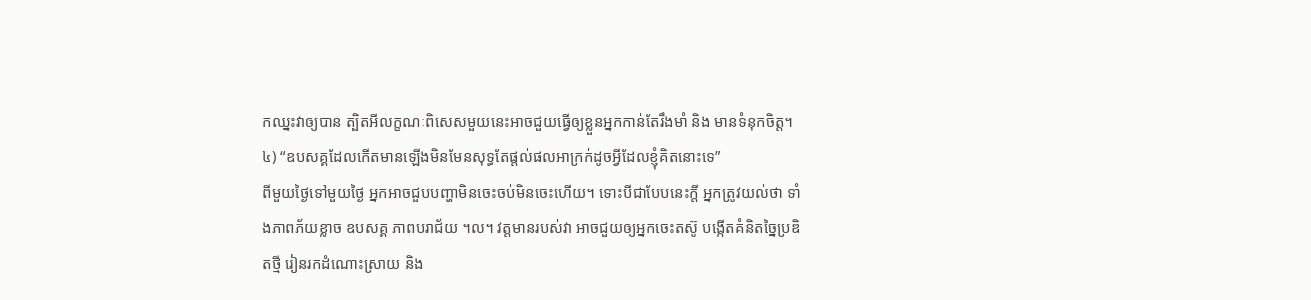កឈ្នះវាឲ្យបាន ត្បិតអីលក្ខណៈពិសេសមួយនេះអាចជួយធ្វើឲ្យខ្លួនអ្នកកាន់តែរឹងមាំ និង មានទំនុកចិត្ត។
៤) “ឧបសគ្គដែលកើតមានឡើងមិនមែនសុទ្ធតែផ្តល់ផលអាក្រក់ដូចអ្វីដែលខ្ញុំគិតនោះទេ”
ពីមួយថ្ងៃទៅមួយថ្ងៃ អ្នកអាចជួបបញ្ហាមិនចេះចប់មិនចេះហើយ។ ទោះបីជាបែបនេះក្តី អ្នកត្រូវយល់ថា ទាំងភាពភ័យខ្លាច ឧបសគ្គ ភាពបរាជ័យ ។ល។ វត្តមានរបស់វា អាចជួយឲ្យអ្នកចេះតស៊ូ បង្កើតគំនិតច្នៃប្រឌិតថ្មី រៀនរកដំណោះស្រាយ និង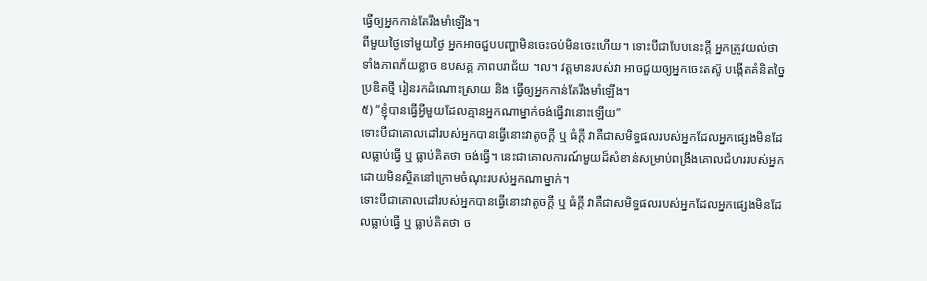ធ្វើឲ្យអ្នកកាន់តែរឹងមាំឡើង។
ពីមួយថ្ងៃទៅមួយថ្ងៃ អ្នកអាចជួបបញ្ហាមិនចេះចប់មិនចេះហើយ។ ទោះបីជាបែបនេះក្តី អ្នកត្រូវយល់ថា ទាំងភាពភ័យខ្លាច ឧបសគ្គ ភាពបរាជ័យ ។ល។ វត្តមានរបស់វា អាចជួយឲ្យអ្នកចេះតស៊ូ បង្កើតគំនិតច្នៃប្រឌិតថ្មី រៀនរកដំណោះស្រាយ និង ធ្វើឲ្យអ្នកកាន់តែរឹងមាំឡើង។
៥) “ខ្ញុំបានធ្វើអ្វីមួយដែលគ្មានអ្នកណាម្នាក់ចង់ធ្វើវានោះឡើយ”
ទោះបីជាគោលដៅរបស់អ្នកបានធ្វើនោះវាតូចក្តី ឬ ធំក្តី វាគឺជាសមិទ្ធផលរបស់អ្នកដែលអ្នកផ្សេងមិនដែលធ្លាប់ធ្វើ ឬ ធ្លាប់គិតថា ចង់ធ្វើ។ នេះជាគោលការណ៍មួយដ៏សំខាន់សម្រាប់ពង្រឹងគោលជំហររបស់អ្នកដោយមិនស្ថិតនៅក្រោមចំណុះរបស់អ្នកណាម្នាក់។
ទោះបីជាគោលដៅរបស់អ្នកបានធ្វើនោះវាតូចក្តី ឬ ធំក្តី វាគឺជាសមិទ្ធផលរបស់អ្នកដែលអ្នកផ្សេងមិនដែលធ្លាប់ធ្វើ ឬ ធ្លាប់គិតថា ច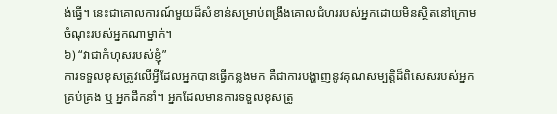ង់ធ្វើ។ នេះជាគោលការណ៍មួយដ៏សំខាន់សម្រាប់ពង្រឹងគោលជំហររបស់អ្នកដោយមិនស្ថិតនៅក្រោមចំណុះរបស់អ្នកណាម្នាក់។
៦) “វាជាកំហុសរបស់ខ្ញុំ”
ការទទួលខុសត្រូវលើអ្វីដែលអ្នកបានធ្វើកន្លងមក គឺជាការបង្ហាញនូវគុណសម្បត្តិដ៏ពិសេសរបស់អ្នកគ្រប់គ្រង ឬ អ្នកដឹកនាំ។ អ្នកដែលមានការទទួលខុសត្រូ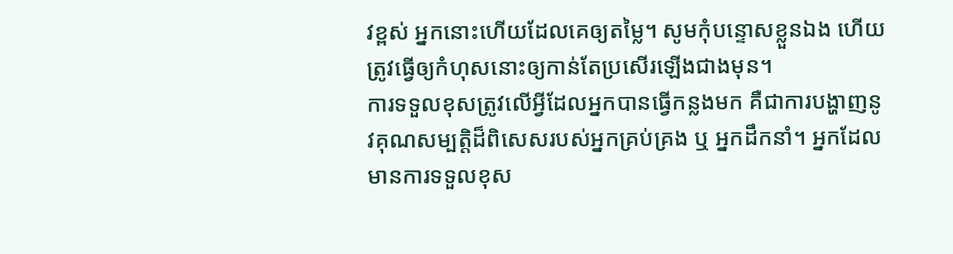វខ្ពស់ អ្នកនោះហើយដែលគេឲ្យតម្លៃ។ សូមកុំបន្ទោសខ្លួនឯង ហើយត្រូវធ្វើឲ្យកំហុសនោះឲ្យកាន់តែប្រសើរឡើងជាងមុន។
ការទទួលខុសត្រូវលើអ្វីដែលអ្នកបានធ្វើកន្លងមក គឺជាការបង្ហាញនូវគុណសម្បត្តិដ៏ពិសេសរបស់អ្នកគ្រប់គ្រង ឬ អ្នកដឹកនាំ។ អ្នកដែលមានការទទួលខុស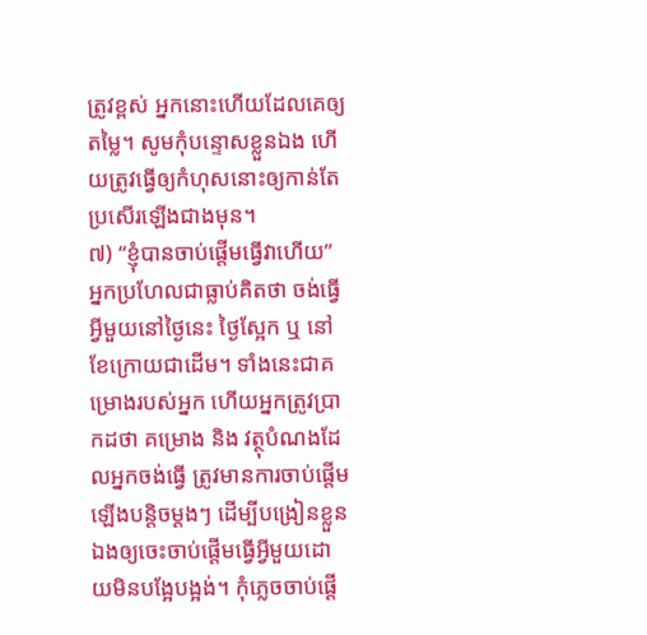ត្រូវខ្ពស់ អ្នកនោះហើយដែលគេឲ្យតម្លៃ។ សូមកុំបន្ទោសខ្លួនឯង ហើយត្រូវធ្វើឲ្យកំហុសនោះឲ្យកាន់តែប្រសើរឡើងជាងមុន។
៧) “ខ្ញុំបានចាប់ផ្តើមធ្វើវាហើយ”
អ្នកប្រហែលជាធ្លាប់គិតថា ចង់ធ្វើអ្វីមួយនៅថ្ងៃនេះ ថ្ងៃស្អែក ឬ នៅខែក្រោយជាដើម។ ទាំងនេះជាគម្រោងរបស់អ្នក ហើយអ្នកត្រូវប្រាកដថា គម្រោង និង វត្ថុបំណងដែលអ្នកចង់ធ្វើ ត្រូវមានការចាប់ផ្តើមឡើងបន្តិចម្តងៗ ដើម្បីបង្រៀនខ្លួនឯងឲ្យចេះចាប់ផ្តើមធ្វើអ្វីមួយដោយមិនបង្អែបង្អង់។ កុំភ្លេចចាប់ផ្តើ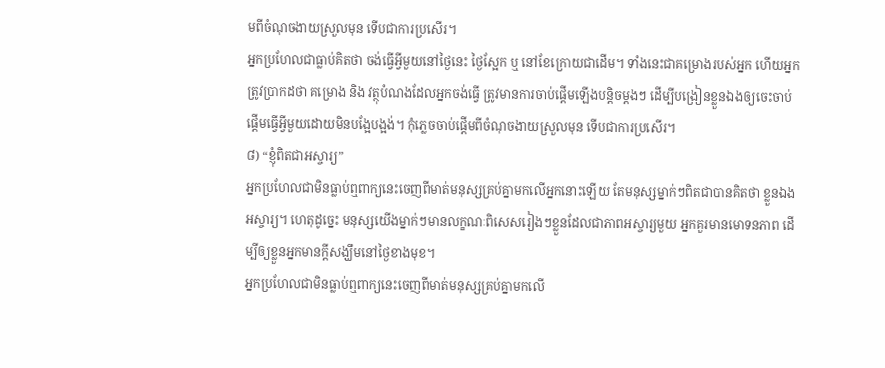មពីចំណុចងាយស្រួលមុន ទើបជាការប្រសើរ។
អ្នកប្រហែលជាធ្លាប់គិតថា ចង់ធ្វើអ្វីមួយនៅថ្ងៃនេះ ថ្ងៃស្អែក ឬ នៅខែក្រោយជាដើម។ ទាំងនេះជាគម្រោងរបស់អ្នក ហើយអ្នកត្រូវប្រាកដថា គម្រោង និង វត្ថុបំណងដែលអ្នកចង់ធ្វើ ត្រូវមានការចាប់ផ្តើមឡើងបន្តិចម្តងៗ ដើម្បីបង្រៀនខ្លួនឯងឲ្យចេះចាប់ផ្តើមធ្វើអ្វីមួយដោយមិនបង្អែបង្អង់។ កុំភ្លេចចាប់ផ្តើមពីចំណុចងាយស្រួលមុន ទើបជាការប្រសើរ។
៨) “ខ្ញុំពិតជាអស្ចារ្យ”
អ្នកប្រហែលជាមិនធ្លាប់ឮពាក្យនេះចេញពីមាត់មនុស្សគ្រប់គ្នាមកលើអ្នកនោះឡើយ តែមនុស្សម្នាក់ៗពិតជាបានគិតថា ខ្លួនឯងអស្ចារ្យ។ ហេតុដូច្នេះ មនុស្សយើងម្នាក់ៗមានលក្ខណៈពិសេសរៀងៗខ្លួនដែលជាភាពអស្ចារ្យមួយ អ្នកគួរមានមោទនភាព ដើម្បីឲ្យខ្លួនអ្នកមានក្តីសង្ឃឹមនៅថ្ងៃខាងមុខ។
អ្នកប្រហែលជាមិនធ្លាប់ឮពាក្យនេះចេញពីមាត់មនុស្សគ្រប់គ្នាមកលើ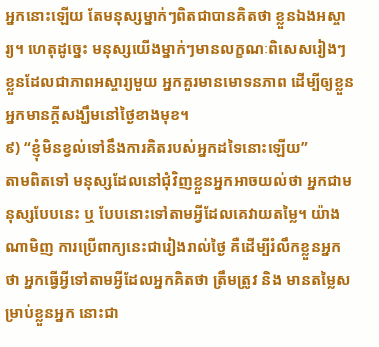អ្នកនោះឡើយ តែមនុស្សម្នាក់ៗពិតជាបានគិតថា ខ្លួនឯងអស្ចារ្យ។ ហេតុដូច្នេះ មនុស្សយើងម្នាក់ៗមានលក្ខណៈពិសេសរៀងៗខ្លួនដែលជាភាពអស្ចារ្យមួយ អ្នកគួរមានមោទនភាព ដើម្បីឲ្យខ្លួនអ្នកមានក្តីសង្ឃឹមនៅថ្ងៃខាងមុខ។
៩) “ខ្ញុំមិនខ្វល់ទៅនឹងការគិតរបស់អ្នកដទៃនោះឡើយ”
តាមពិតទៅ មនុស្សដែលនៅជុំវិញខ្លួនអ្នកអាចយល់ថា អ្នកជាមនុស្សបែបនេះ ឬ បែបនោះទៅតាមអ្វីដែលគេវាយតម្លៃ។ យ៉ាងណាមិញ ការប្រើពាក្យនេះជារៀងរាល់ថ្ងៃ គឺដើម្បីរំលឹកខ្លួនអ្នកថា អ្នកធ្វើអ្វីទៅតាមអ្វីដែលអ្នកគិតថា ត្រឹមត្រូវ និង មានតម្លៃសម្រាប់ខ្លួនអ្នក នោះជា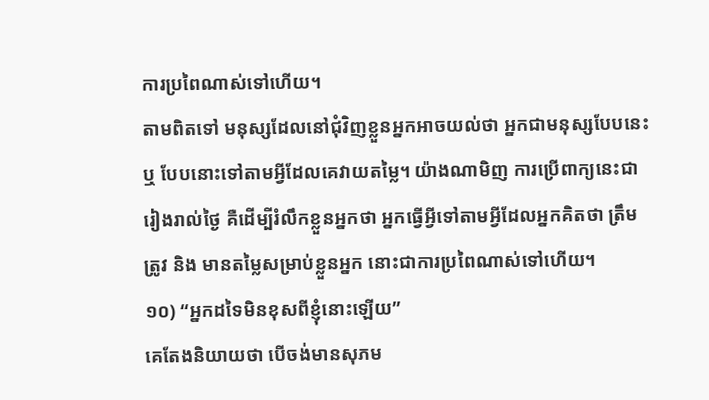ការប្រពៃណាស់ទៅហើយ។
តាមពិតទៅ មនុស្សដែលនៅជុំវិញខ្លួនអ្នកអាចយល់ថា អ្នកជាមនុស្សបែបនេះ ឬ បែបនោះទៅតាមអ្វីដែលគេវាយតម្លៃ។ យ៉ាងណាមិញ ការប្រើពាក្យនេះជារៀងរាល់ថ្ងៃ គឺដើម្បីរំលឹកខ្លួនអ្នកថា អ្នកធ្វើអ្វីទៅតាមអ្វីដែលអ្នកគិតថា ត្រឹមត្រូវ និង មានតម្លៃសម្រាប់ខ្លួនអ្នក នោះជាការប្រពៃណាស់ទៅហើយ។
១០) “អ្នកដទៃមិនខុសពីខ្ញុំនោះឡើយ”
គេតែងនិយាយថា បើចង់មានសុភម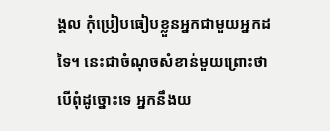ង្គល កុំប្រៀបធៀបខ្លួនអ្នកជាមួយអ្នកដទៃ។ នេះជាចំណុចសំខាន់មួយព្រោះថា បើពុំដូច្នោះទេ អ្នកនឹងយ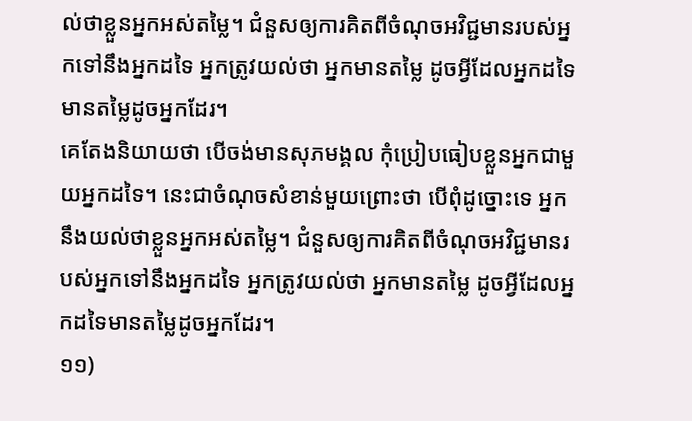ល់ថាខ្លួនអ្នកអស់តម្លៃ។ ជំនួសឲ្យការគិតពីចំណុចអវិជ្ជមានរបស់អ្នកទៅនឹងអ្នកដទៃ អ្នកត្រូវយល់ថា អ្នកមានតម្លៃ ដូចអ្វីដែលអ្នកដទៃមានតម្លៃដូចអ្នកដែរ។
គេតែងនិយាយថា បើចង់មានសុភមង្គល កុំប្រៀបធៀបខ្លួនអ្នកជាមួយអ្នកដទៃ។ នេះជាចំណុចសំខាន់មួយព្រោះថា បើពុំដូច្នោះទេ អ្នកនឹងយល់ថាខ្លួនអ្នកអស់តម្លៃ។ ជំនួសឲ្យការគិតពីចំណុចអវិជ្ជមានរបស់អ្នកទៅនឹងអ្នកដទៃ អ្នកត្រូវយល់ថា អ្នកមានតម្លៃ ដូចអ្វីដែលអ្នកដទៃមានតម្លៃដូចអ្នកដែរ។
១១)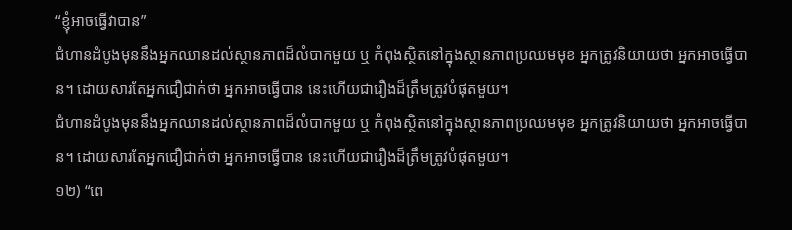“ខ្ញុំអាចធ្វើវាបាន”
ជំហានដំបូងមុននឹងអ្នកឈានដល់ស្ថានភាពដ៏លំបាកមួយ ឬ កំពុងស្ថិតនៅក្នុងស្ថានភាពប្រឈមមុខ អ្នកត្រូវនិយាយថា អ្នកអាចធ្វើបាន។ ដោយសារតែអ្នកជឿជាក់ថា អ្នកអាចធ្វើបាន នេះហើយជារឿងដ៏ត្រឹមត្រូវបំផុតមួយ។
ជំហានដំបូងមុននឹងអ្នកឈានដល់ស្ថានភាពដ៏លំបាកមួយ ឬ កំពុងស្ថិតនៅក្នុងស្ថានភាពប្រឈមមុខ អ្នកត្រូវនិយាយថា អ្នកអាចធ្វើបាន។ ដោយសារតែអ្នកជឿជាក់ថា អ្នកអាចធ្វើបាន នេះហើយជារឿងដ៏ត្រឹមត្រូវបំផុតមួយ។
១២) “ពេ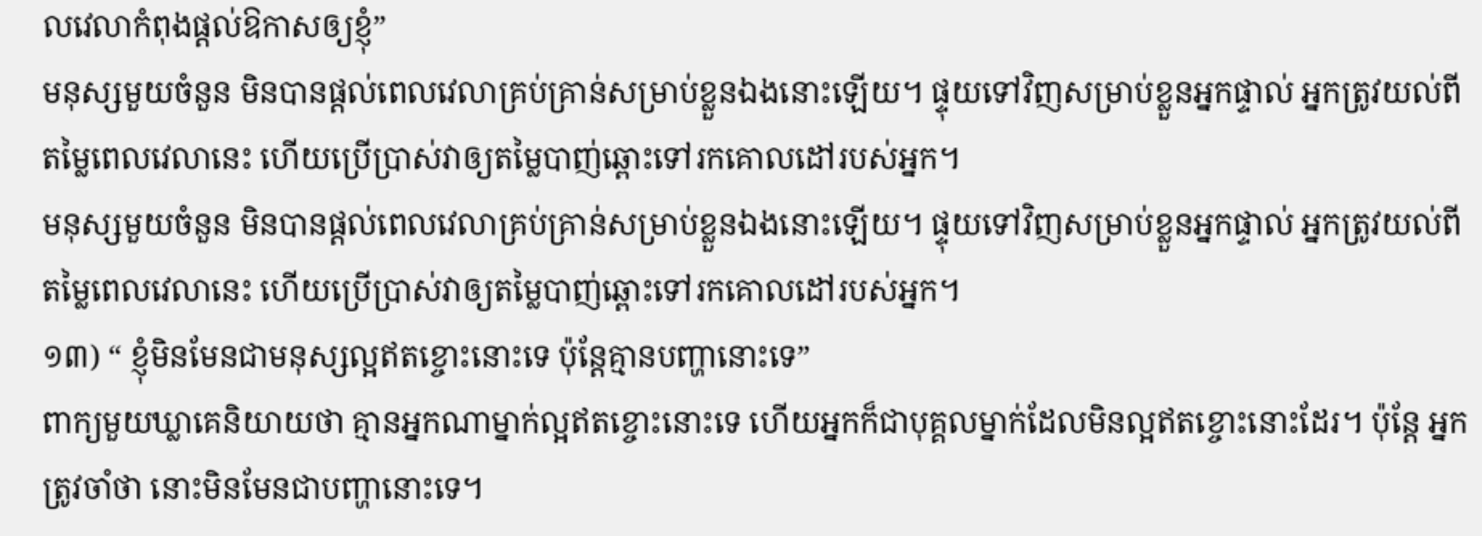លវេលាកំពុងផ្ដល់ឱកាសឲ្យខ្ញុំ”
មនុស្សមួយចំនួន មិនបានផ្តល់ពេលវេលាគ្រប់គ្រាន់សម្រាប់ខ្លួនឯងនោះឡើយ។ ផ្ទុយទៅវិញសម្រាប់ខ្លួនអ្នកផ្ទាល់ អ្នកត្រូវយល់ពីតម្លៃពេលវេលានេះ ហើយប្រើប្រាស់វាឲ្យតម្លៃបាញ់ឆ្ពោះទៅរកគោលដៅរបស់អ្នក។
មនុស្សមួយចំនួន មិនបានផ្តល់ពេលវេលាគ្រប់គ្រាន់សម្រាប់ខ្លួនឯងនោះឡើយ។ ផ្ទុយទៅវិញសម្រាប់ខ្លួនអ្នកផ្ទាល់ អ្នកត្រូវយល់ពីតម្លៃពេលវេលានេះ ហើយប្រើប្រាស់វាឲ្យតម្លៃបាញ់ឆ្ពោះទៅរកគោលដៅរបស់អ្នក។
១៣) “ ខ្ញុំមិនមែនជាមនុស្សល្អឥតខ្ចោះនោះទេ ប៉ុន្តែគ្មានបញ្ហានោះទេ”
ពាក្យមួយឃ្លាគេនិយាយថា គ្មានអ្នកណាម្នាក់ល្អឥតខ្ចោះនោះទេ ហើយអ្នកក៏ជាបុគ្គលម្នាក់ដែលមិនល្អឥតខ្ចោះនោះដែរ។ ប៉ុន្តែ អ្នកត្រូវចាំថា នោះមិនមែនជាបញ្ហានោះទេ។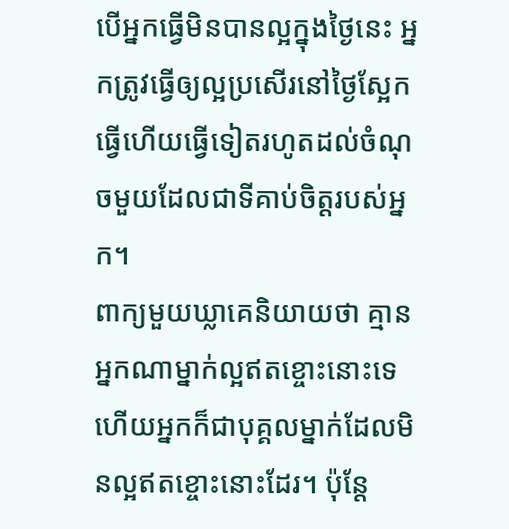បើអ្នកធ្វើមិនបានល្អក្នុងថ្ងៃនេះ អ្នកត្រូវធ្វើឲ្យល្អប្រសើរនៅថ្ងៃស្អែក ធ្វើហើយធ្វើទៀតរហូតដល់ចំណុចមួយដែលជាទីគាប់ចិត្តរបស់អ្នក។
ពាក្យមួយឃ្លាគេនិយាយថា គ្មានអ្នកណាម្នាក់ល្អឥតខ្ចោះនោះទេ ហើយអ្នកក៏ជាបុគ្គលម្នាក់ដែលមិនល្អឥតខ្ចោះនោះដែរ។ ប៉ុន្តែ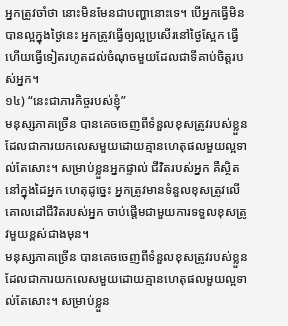អ្នកត្រូវចាំថា នោះមិនមែនជាបញ្ហានោះទេ។ បើអ្នកធ្វើមិនបានល្អក្នុងថ្ងៃនេះ អ្នកត្រូវធ្វើឲ្យល្អប្រសើរនៅថ្ងៃស្អែក ធ្វើហើយធ្វើទៀតរហូតដល់ចំណុចមួយដែលជាទីគាប់ចិត្តរបស់អ្នក។
១៤) “នេះជាភារកិច្ចរបស់ខ្ញុំ”
មនុស្សភាគច្រើន បានគេចចេញពីទំនួលខុសត្រូវរបស់ខ្លួន ដែលជាការយកលេសមួយដោយគ្មានហេតុផលមួយល្អទាល់តែសោះ។ សម្រាប់ខ្លួនអ្នកផ្ទាល់ ជីវិតរបស់អ្នក គឺស្ថិតនៅក្នុងដៃអ្នក ហេតុដូច្នេះ អ្នកត្រូវមានទំនួលខុសត្រូវលើគោលដៅជីវិតរបស់អ្នក ចាប់ផ្តើមជាមួយការទទួលខុសត្រូវមួយខ្ពស់ជាងមុន។
មនុស្សភាគច្រើន បានគេចចេញពីទំនួលខុសត្រូវរបស់ខ្លួន ដែលជាការយកលេសមួយដោយគ្មានហេតុផលមួយល្អទាល់តែសោះ។ សម្រាប់ខ្លួន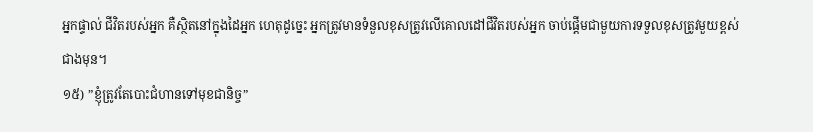អ្នកផ្ទាល់ ជីវិតរបស់អ្នក គឺស្ថិតនៅក្នុងដៃអ្នក ហេតុដូច្នេះ អ្នកត្រូវមានទំនួលខុសត្រូវលើគោលដៅជីវិតរបស់អ្នក ចាប់ផ្តើមជាមួយការទទួលខុសត្រូវមួយខ្ពស់ជាងមុន។
១៥) ”ខ្ញុំត្រូវតែបោះជំហានទៅមុខជានិច្ច”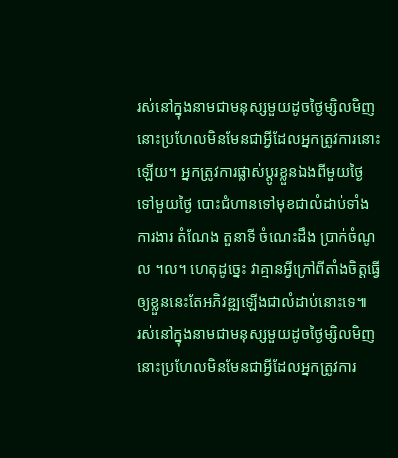រស់នៅក្នុងនាមជាមនុស្សមួយដូចថ្ងៃម្សិលមិញ នោះប្រហែលមិនមែនជាអ្វីដែលអ្នកត្រូវការនោះឡើយ។ អ្នកត្រូវការផ្លាស់ប្តូរខ្លួនឯងពីមួយថ្ងៃទៅមួយថ្ងៃ បោះជំហានទៅមុខជាលំដាប់ទាំងការងារ តំណែង តួនាទី ចំណេះដឹង ប្រាក់ចំណូល ។ល។ ហេតុដូច្នេះ វាគ្មានអ្វីក្រៅពីតាំងចិត្តធ្វើឲ្យខ្លួននេះតែអភិវឌ្ឍឡើងជាលំដាប់នោះទេ៕
រស់នៅក្នុងនាមជាមនុស្សមួយដូចថ្ងៃម្សិលមិញ នោះប្រហែលមិនមែនជាអ្វីដែលអ្នកត្រូវការ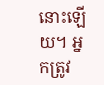នោះឡើយ។ អ្នកត្រូវ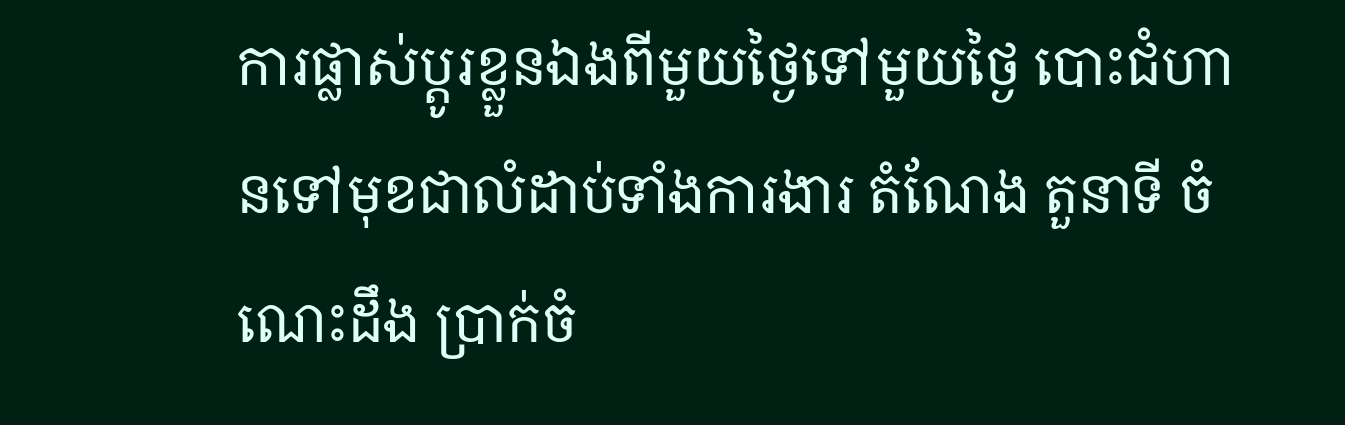ការផ្លាស់ប្តូរខ្លួនឯងពីមួយថ្ងៃទៅមួយថ្ងៃ បោះជំហានទៅមុខជាលំដាប់ទាំងការងារ តំណែង តួនាទី ចំណេះដឹង ប្រាក់ចំ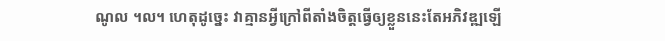ណូល ។ល។ ហេតុដូច្នេះ វាគ្មានអ្វីក្រៅពីតាំងចិត្តធ្វើឲ្យខ្លួននេះតែអភិវឌ្ឍឡើ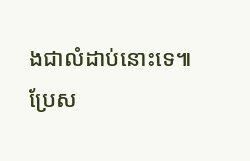ងជាលំដាប់នោះទេ៕
ប្រែស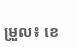ម្រួល៖ ខេ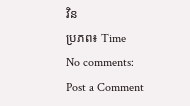វិន
ប្រភព៖ Time
No comments:
Post a Comment